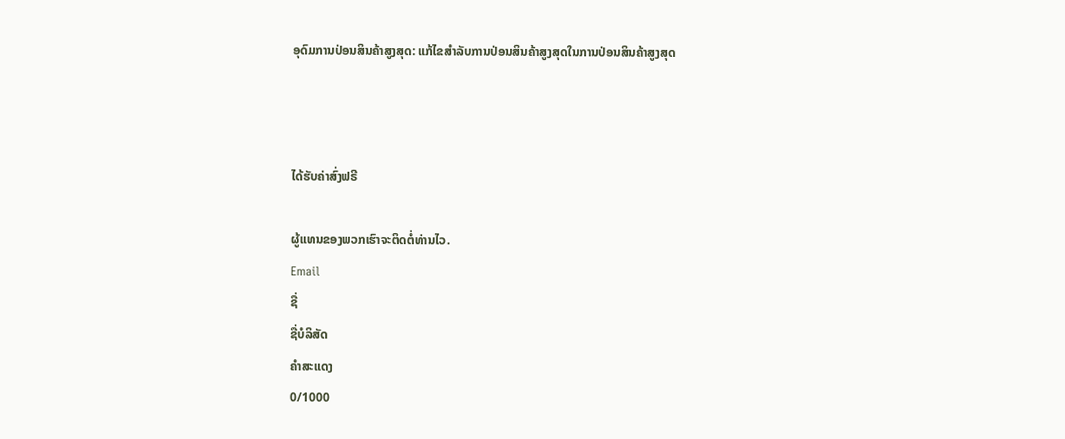ອຸດົມການປ່ອນສິນຄ້າສູງສຸດ: ແກ້ໄຂສໍາລັບການປ່ອນສິນຄ້າສູງສຸດໃນການປ່ອນສິນຄ້າສູງສຸດ



ໄດ້ຮັບຄ່າສົ່ງຟຣີ

ຜູ້ແທນຂອງພວກເຮົາຈະຕິດຕໍ່ທ່ານໄວ.
Email
ຊື່
ຊື່ບໍລິສັດ
ຄຳສະແດງ
0/1000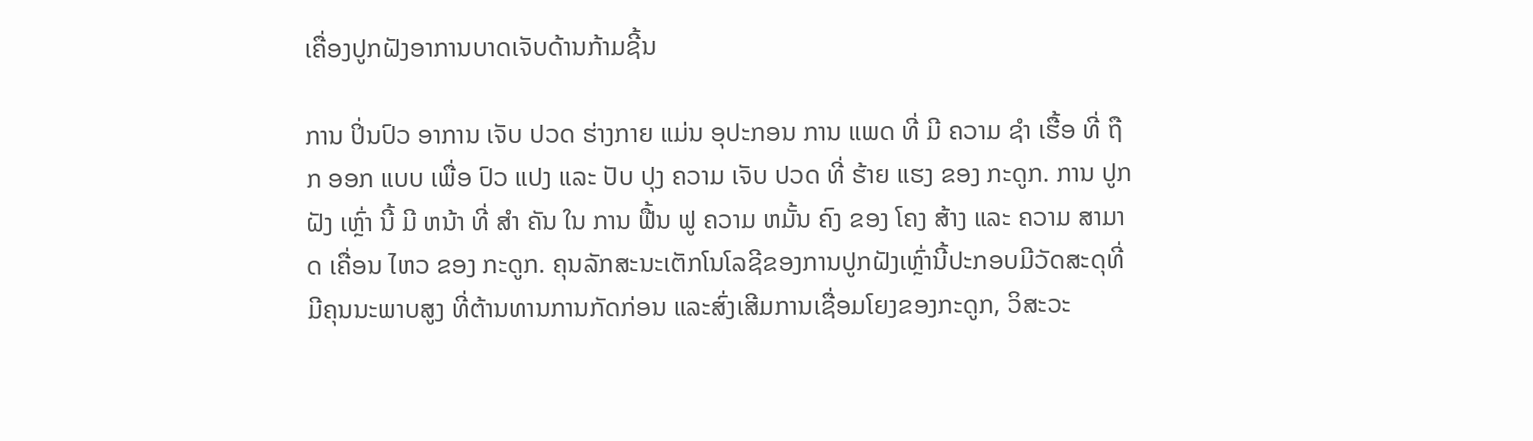ເຄື່ອງປູກຝັງອາການບາດເຈັບດ້ານກ້າມຊີ້ນ

ການ ປິ່ນປົວ ອາການ ເຈັບ ປວດ ຮ່າງກາຍ ແມ່ນ ອຸປະກອນ ການ ແພດ ທີ່ ມີ ຄວາມ ຊໍາ ເຮື້ອ ທີ່ ຖືກ ອອກ ແບບ ເພື່ອ ປົວ ແປງ ແລະ ປັບ ປຸງ ຄວາມ ເຈັບ ປວດ ທີ່ ຮ້າຍ ແຮງ ຂອງ ກະດູກ. ການ ປູກ ຝັງ ເຫຼົ່າ ນີ້ ມີ ຫນ້າ ທີ່ ສໍາ ຄັນ ໃນ ການ ຟື້ນ ຟູ ຄວາມ ຫມັ້ນ ຄົງ ຂອງ ໂຄງ ສ້າງ ແລະ ຄວາມ ສາມາດ ເຄື່ອນ ໄຫວ ຂອງ ກະດູກ. ຄຸນລັກສະນະເຕັກໂນໂລຊີຂອງການປູກຝັງເຫຼົ່ານີ້ປະກອບມີວັດສະດຸທີ່ມີຄຸນນະພາບສູງ ທີ່ຕ້ານທານການກັດກ່ອນ ແລະສົ່ງເສີມການເຊື່ອມໂຍງຂອງກະດູກ, ວິສະວະ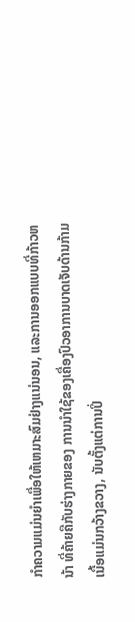ກໍາຄວາມແມ່ນຍໍາເພື່ອໃຫ້ເຫມາະສົມຢ່າງແນ່ນອນ, ແລະການອອກແບບທີ່ກ້າວຫນ້າ ທີ່ຄ້າຍຄືກັບຮ່າງກາຍຂອງ ການນໍາໃຊ້ຂອງເຄື່ອງປົວອາການບາດເຈັບດ້ານກ້າມເນື້ອແມ່ນກວ້າງຂວາງ, ນັບຕັ້ງແຕ່ການປິ່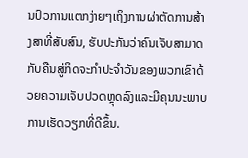ນປົວການແຕກງ່າຍໆເຖິງການຜ່າຕັດການສ້າງສາທີ່ສັບສົນ, ຮັບປະກັນວ່າຄົນເຈັບສາມາດກັບຄືນສູ່ກິດຈະກໍາປະຈໍາວັນຂອງພວກເຂົາດ້ວຍຄວາມເຈັບປວດຫຼຸດລົງແລະມີຄຸນນະພາບການເຮັດວຽກທີ່ດີຂຶ້ນ.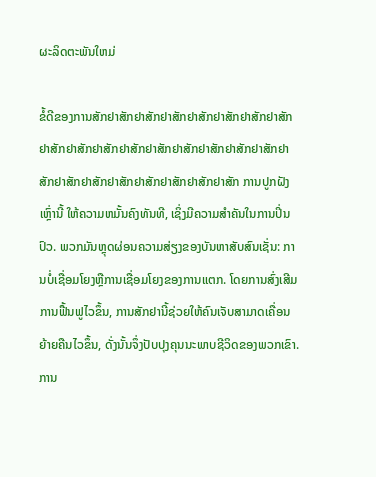ຜະລິດຕະພັນໃຫມ່

ຂໍ້ດີຂອງການສັກຢາສັກຢາສັກຢາສັກຢາສັກຢາສັກຢາສັກຢາສັກຢາສັກຢາສັກຢາສັກຢາສັກຢາສັກຢາສັກຢາສັກຢາສັກຢາສັກຢາສັກຢາສັກຢາສັກຢາສັກຢາສັກຢາສັກຢາສັກຢາສັກ ການປູກຝັງເຫຼົ່ານີ້ ໃຫ້ຄວາມຫມັ້ນຄົງທັນທີ, ເຊິ່ງມີຄວາມສໍາຄັນໃນການປິ່ນປົວ. ພວກມັນຫຼຸດຜ່ອນຄວາມສ່ຽງຂອງບັນຫາສັບສົນເຊັ່ນ: ການບໍ່ເຊື່ອມໂຍງຫຼືການເຊື່ອມໂຍງຂອງການແຕກ. ໂດຍການສົ່ງເສີມການຟື້ນຟູໄວຂຶ້ນ, ການສັກຢານີ້ຊ່ວຍໃຫ້ຄົນເຈັບສາມາດເຄື່ອນຍ້າຍຄືນໄວຂຶ້ນ, ດັ່ງນັ້ນຈຶ່ງປັບປຸງຄຸນນະພາບຊີວິດຂອງພວກເຂົາ. ການ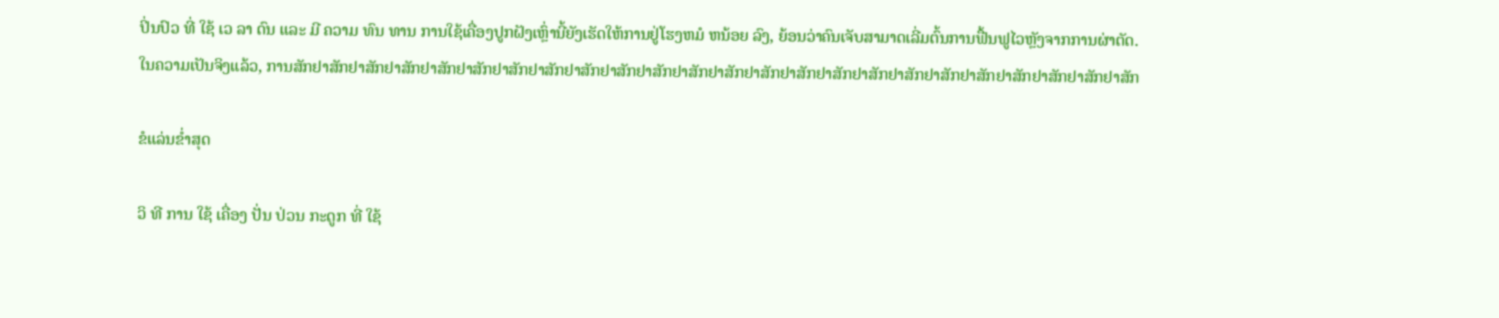ປິ່ນປົວ ທີ່ ໃຊ້ ເວ ລາ ດົນ ແລະ ມີ ຄວາມ ທົນ ທານ ການໃຊ້ເຄື່ອງປູກຝັງເຫຼົ່ານີ້ຍັງເຮັດໃຫ້ການຢູ່ໂຮງຫມໍ ຫນ້ອຍ ລົງ, ຍ້ອນວ່າຄົນເຈັບສາມາດເລີ່ມຕົ້ນການຟື້ນຟູໄວຫຼັງຈາກການຜ່າຕັດ. ໃນຄວາມເປັນຈິງແລ້ວ, ການສັກຢາສັກຢາສັກຢາສັກຢາສັກຢາສັກຢາສັກຢາສັກຢາສັກຢາສັກຢາສັກຢາສັກຢາສັກຢາສັກຢາສັກຢາສັກຢາສັກຢາສັກຢາສັກຢາສັກຢາສັກຢາສັກຢາສັກຢາສັກ

ຂໍແລ່ນຂໍ່າສຸດ

ວິ ທີ ການ ໃຊ້ ເຄື່ອງ ປັ່ນ ປ່ວນ ກະດູກ ທີ່ ໃຊ້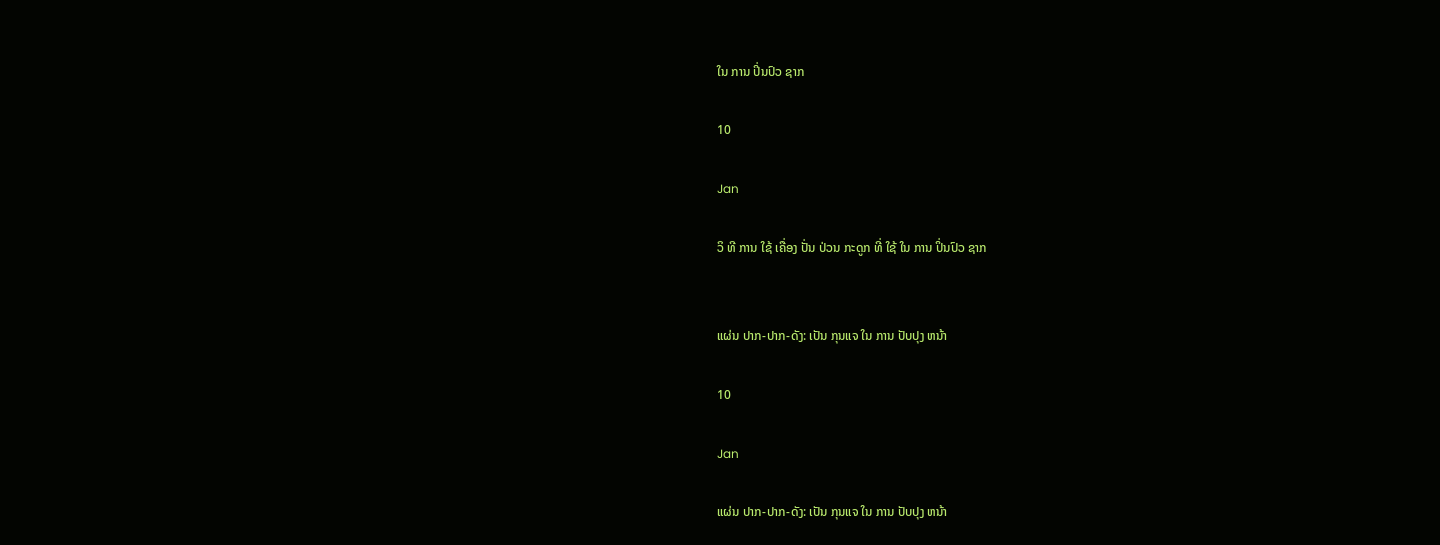ໃນ ການ ປິ່ນປົວ ຊາກ

10

Jan

ວິ ທີ ການ ໃຊ້ ເຄື່ອງ ປັ່ນ ປ່ວນ ກະດູກ ທີ່ ໃຊ້ ໃນ ການ ປິ່ນປົວ ຊາກ


ແຜ່ນ ປາກ-ປາກ-ດັງ: ເປັນ ກຸນແຈ ໃນ ການ ປັບປຸງ ຫນ້າ

10

Jan

ແຜ່ນ ປາກ-ປາກ-ດັງ: ເປັນ ກຸນແຈ ໃນ ການ ປັບປຸງ ຫນ້າ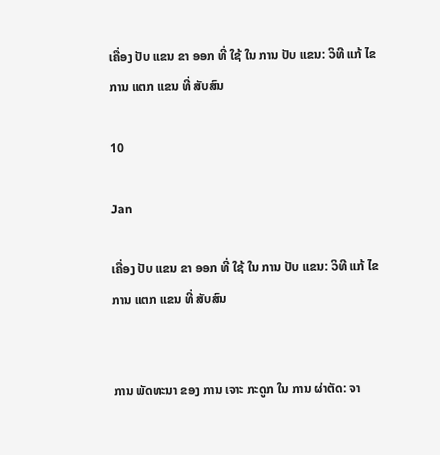ເຄື່ອງ ປັບ ແຂນ ຂາ ອອກ ທີ່ ໃຊ້ ໃນ ການ ປັບ ແຂນ: ວິທີ ແກ້ ໄຂ ການ ແຕກ ແຂນ ທີ່ ສັບສົນ

10

Jan

ເຄື່ອງ ປັບ ແຂນ ຂາ ອອກ ທີ່ ໃຊ້ ໃນ ການ ປັບ ແຂນ: ວິທີ ແກ້ ໄຂ ການ ແຕກ ແຂນ ທີ່ ສັບສົນ


ການ ພັດທະນາ ຂອງ ການ ເຈາະ ກະດູກ ໃນ ການ ຜ່າຕັດ: ຈາ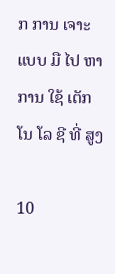ກ ການ ເຈາະ ແບບ ມື ໄປ ຫາ ການ ໃຊ້ ເຕັກ ໂນ ໂລ ຊີ ທີ່ ສູງ

10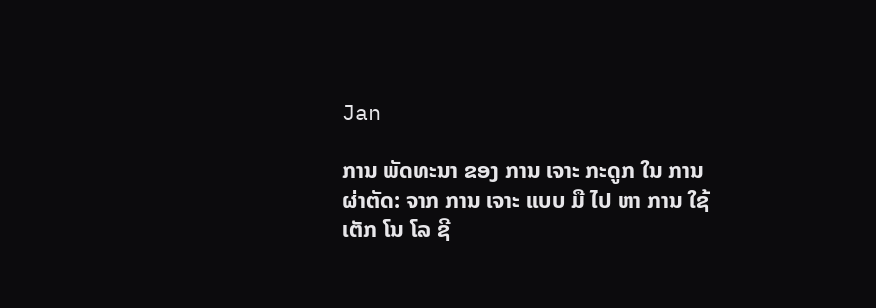Jan

ການ ພັດທະນາ ຂອງ ການ ເຈາະ ກະດູກ ໃນ ການ ຜ່າຕັດ: ຈາກ ການ ເຈາະ ແບບ ມື ໄປ ຫາ ການ ໃຊ້ ເຕັກ ໂນ ໂລ ຊີ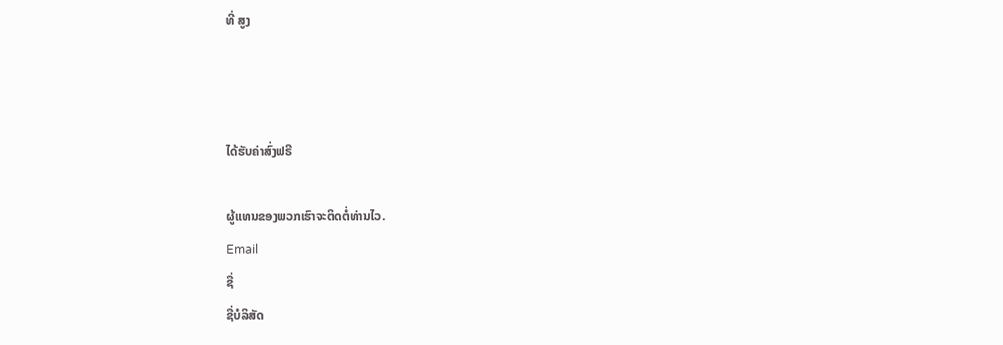ທີ່ ສູງ



ໄດ້ຮັບຄ່າສົ່ງຟຣີ

ຜູ້ແທນຂອງພວກເຮົາຈະຕິດຕໍ່ທ່ານໄວ.
Email
ຊື່
ຊື່ບໍລິສັດ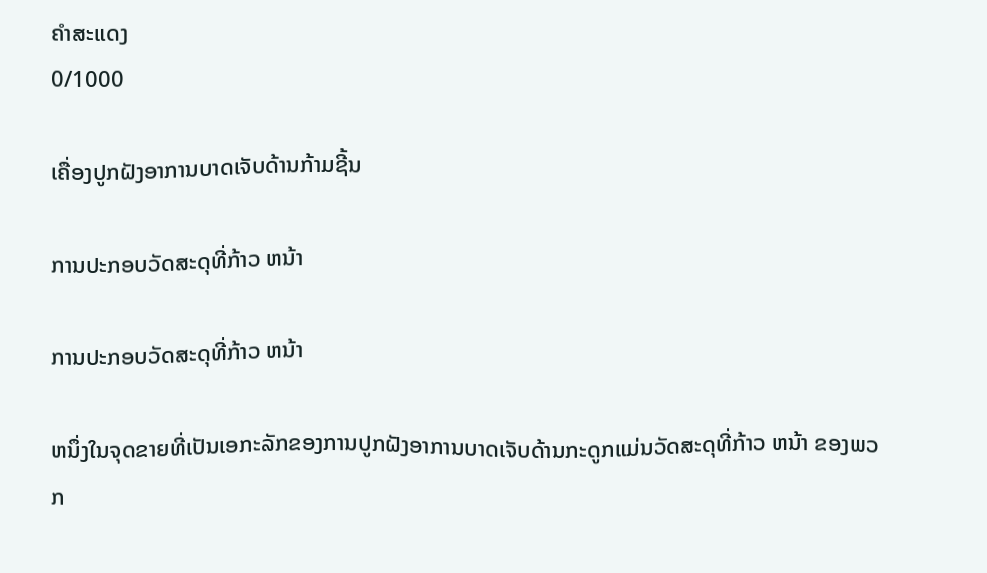ຄຳສະແດງ
0/1000

ເຄື່ອງປູກຝັງອາການບາດເຈັບດ້ານກ້າມຊີ້ນ

ການປະກອບວັດສະດຸທີ່ກ້າວ ຫນ້າ

ການປະກອບວັດສະດຸທີ່ກ້າວ ຫນ້າ

ຫນຶ່ງໃນຈຸດຂາຍທີ່ເປັນເອກະລັກຂອງການປູກຝັງອາການບາດເຈັບດ້ານກະດູກແມ່ນວັດສະດຸທີ່ກ້າວ ຫນ້າ ຂອງພວກ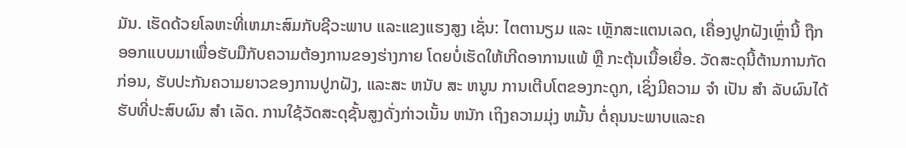ມັນ. ເຮັດດ້ວຍໂລຫະທີ່ເຫມາະສົມກັບຊີວະພາບ ແລະແຂງແຮງສູງ ເຊັ່ນ: ໄຕຕານຽມ ແລະ ເຫຼັກສະແຕນເລດ, ເຄື່ອງປູກຝັງເຫຼົ່ານີ້ ຖືກອອກແບບມາເພື່ອຮັບມືກັບຄວາມຕ້ອງການຂອງຮ່າງກາຍ ໂດຍບໍ່ເຮັດໃຫ້ເກີດອາການແພ້ ຫຼື ກະຕຸ້ນເນື້ອເຍື່ອ. ວັດສະດຸນີ້ຕ້ານການກັດກ່ອນ, ຮັບປະກັນຄວາມຍາວຂອງການປູກຝັງ, ແລະສະ ຫນັບ ສະ ຫນູນ ການເຕີບໂຕຂອງກະດູກ, ເຊິ່ງມີຄວາມ ຈໍາ ເປັນ ສໍາ ລັບຜົນໄດ້ຮັບທີ່ປະສົບຜົນ ສໍາ ເລັດ. ການໃຊ້ວັດສະດຸຊັ້ນສູງດັ່ງກ່າວເນັ້ນ ຫນັກ ເຖິງຄວາມມຸ່ງ ຫມັ້ນ ຕໍ່ຄຸນນະພາບແລະຄ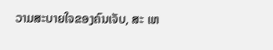ວາມສະບາຍໃຈຂອງຄົນເຈັບ, ສະ ເຫ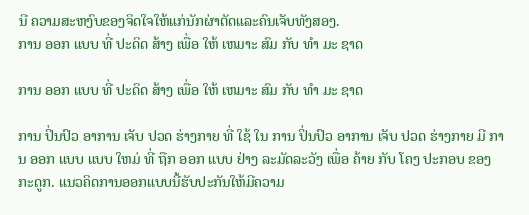ນີ ຄວາມສະຫງົບຂອງຈິດໃຈໃຫ້ແກ່ນັກຜ່າຕັດແລະຄົນເຈັບທັງສອງ.
ການ ອອກ ແບບ ທີ່ ປະດິດ ສ້າງ ເພື່ອ ໃຫ້ ເຫມາະ ສົມ ກັບ ທໍາ ມະ ຊາດ

ການ ອອກ ແບບ ທີ່ ປະດິດ ສ້າງ ເພື່ອ ໃຫ້ ເຫມາະ ສົມ ກັບ ທໍາ ມະ ຊາດ

ການ ປິ່ນປົວ ອາການ ເຈັບ ປວດ ຮ່າງກາຍ ທີ່ ໃຊ້ ໃນ ການ ປິ່ນປົວ ອາການ ເຈັບ ປວດ ຮ່າງກາຍ ມີ ການ ອອກ ແບບ ແບບ ໃຫມ່ ທີ່ ຖືກ ອອກ ແບບ ຢ່າງ ລະມັດລະວັງ ເພື່ອ ຄ້າຍ ກັບ ໂຄງ ປະກອບ ຂອງ ກະດູກ. ແນວຄິດການອອກແບບນີ້ຮັບປະກັນໃຫ້ມີຄວາມ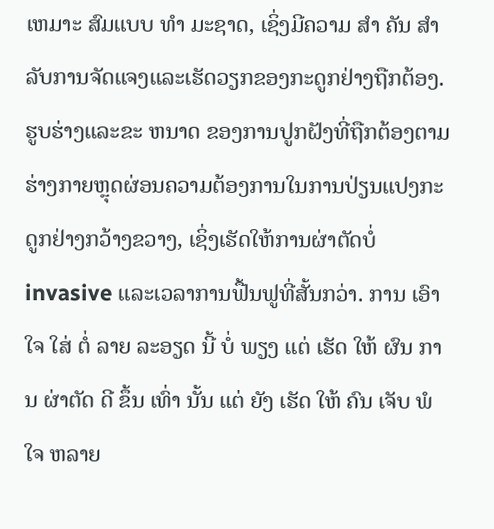ເຫມາະ ສົມແບບ ທໍາ ມະຊາດ, ເຊິ່ງມີຄວາມ ສໍາ ຄັນ ສໍາ ລັບການຈັດແຈງແລະເຮັດວຽກຂອງກະດູກຢ່າງຖືກຕ້ອງ. ຮູບຮ່າງແລະຂະ ຫນາດ ຂອງການປູກຝັງທີ່ຖືກຕ້ອງຕາມຮ່າງກາຍຫຼຸດຜ່ອນຄວາມຕ້ອງການໃນການປ່ຽນແປງກະດູກຢ່າງກວ້າງຂວາງ, ເຊິ່ງເຮັດໃຫ້ການຜ່າຕັດບໍ່ invasive ແລະເວລາການຟື້ນຟູທີ່ສັ້ນກວ່າ. ການ ເອົາ ໃຈ ໃສ່ ຕໍ່ ລາຍ ລະອຽດ ນີ້ ບໍ່ ພຽງ ແຕ່ ເຮັດ ໃຫ້ ຜົນ ການ ຜ່າຕັດ ດີ ຂຶ້ນ ເທົ່າ ນັ້ນ ແຕ່ ຍັງ ເຮັດ ໃຫ້ ຄົນ ເຈັບ ພໍ ໃຈ ຫລາຍ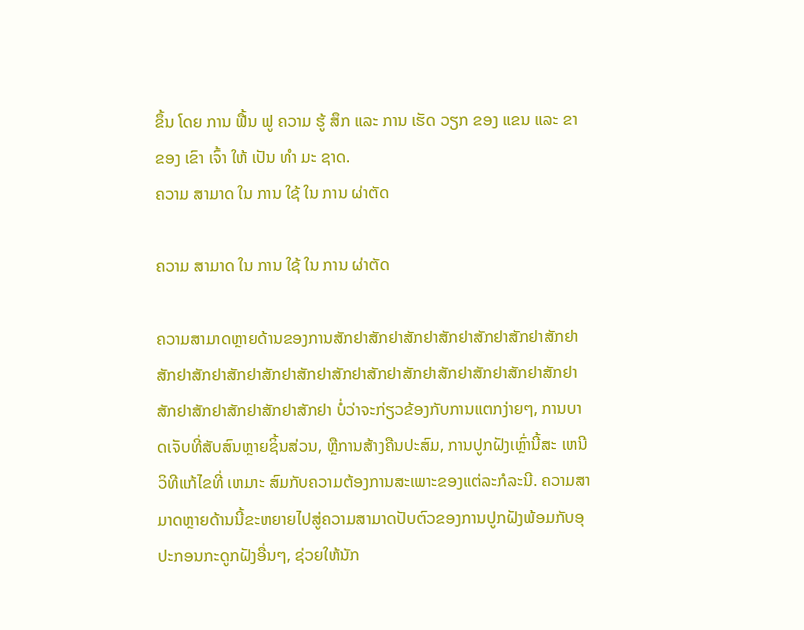ຂຶ້ນ ໂດຍ ການ ຟື້ນ ຟູ ຄວາມ ຮູ້ ສຶກ ແລະ ການ ເຮັດ ວຽກ ຂອງ ແຂນ ແລະ ຂາ ຂອງ ເຂົາ ເຈົ້າ ໃຫ້ ເປັນ ທໍາ ມະ ຊາດ.
ຄວາມ ສາມາດ ໃນ ການ ໃຊ້ ໃນ ການ ຜ່າຕັດ

ຄວາມ ສາມາດ ໃນ ການ ໃຊ້ ໃນ ການ ຜ່າຕັດ

ຄວາມສາມາດຫຼາຍດ້ານຂອງການສັກຢາສັກຢາສັກຢາສັກຢາສັກຢາສັກຢາສັກຢາສັກຢາສັກຢາສັກຢາສັກຢາສັກຢາສັກຢາສັກຢາສັກຢາສັກຢາສັກຢາສັກຢາສັກຢາສັກຢາສັກຢາສັກຢາສັກຢາສັກຢາ ບໍ່ວ່າຈະກ່ຽວຂ້ອງກັບການແຕກງ່າຍໆ, ການບາດເຈັບທີ່ສັບສົນຫຼາຍຊິ້ນສ່ວນ, ຫຼືການສ້າງຄືນປະສົມ, ການປູກຝັງເຫຼົ່ານີ້ສະ ເຫນີ ວິທີແກ້ໄຂທີ່ ເຫມາະ ສົມກັບຄວາມຕ້ອງການສະເພາະຂອງແຕ່ລະກໍລະນີ. ຄວາມສາມາດຫຼາຍດ້ານນີ້ຂະຫຍາຍໄປສູ່ຄວາມສາມາດປັບຕົວຂອງການປູກຝັງພ້ອມກັບອຸປະກອນກະດູກຝັງອື່ນໆ, ຊ່ວຍໃຫ້ນັກ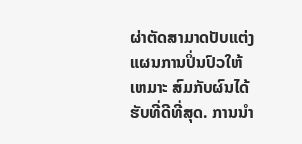ຜ່າຕັດສາມາດປັບແຕ່ງແຜນການປິ່ນປົວໃຫ້ ເຫມາະ ສົມກັບຜົນໄດ້ຮັບທີ່ດີທີ່ສຸດ. ການນໍາ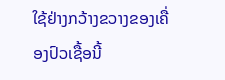ໃຊ້ຢ່າງກວ້າງຂວາງຂອງເຄື່ອງປົວເຊື້ອນີ້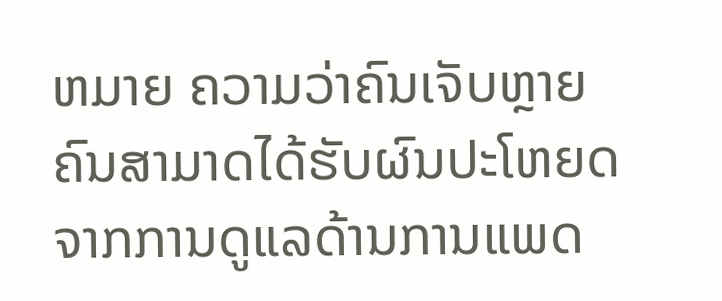ຫມາຍ ຄວາມວ່າຄົນເຈັບຫຼາຍຄົນສາມາດໄດ້ຮັບຜົນປະໂຫຍດຈາກການດູແລດ້ານການແພດ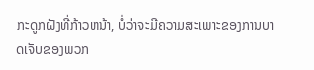ກະດູກຝັງທີ່ກ້າວຫນ້າ, ບໍ່ວ່າຈະມີຄວາມສະເພາະຂອງການບາດເຈັບຂອງພວກ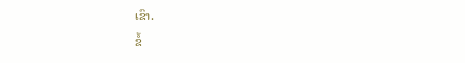ເຂົາ.
ຂໍ້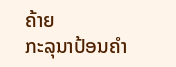ຄ້າຍ
ກະລຸນາປ້ອນຄຳ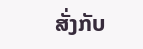ສັ່ງກັບ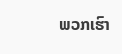ພວກເຮົາ